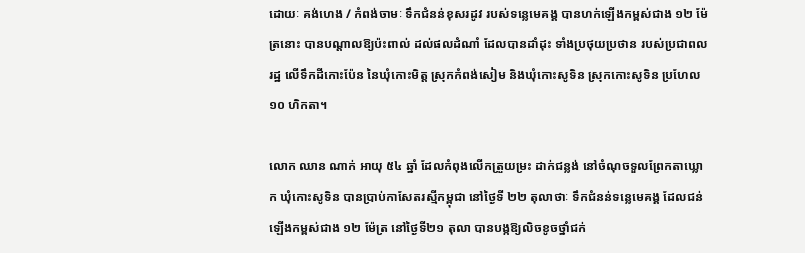ដោយៈ គង់ហេង / កំពង់ចាមៈ ទឹកជំនន់ខុសរដូវ របស់ទន្លេមេគង្គ បានហក់ឡើងកម្ពស់ជាង ១២ ម៉ែត្រនោះ បានបណ្តាលឱ្យប៉ះពាល់ ដល់ផលដំណាំ ដែលបានដាំដុះ ទាំងប្រថុយប្រថាន របស់ប្រជាពលរដ្ឋ លើទឹកដីកោះប៉ែន នៃឃុំកោះមិត្ត ស្រុកកំពង់សៀម និងឃុំកោះសូទិន ស្រុកកោះសូទិន ប្រហែល ១០ ហិកតា។

លោក ឈាន ណាក់ អាយុ ៥៤ ឆ្នាំ ដែលកំពុងលើកត្រួយម្រះ ដាក់ជន្លង់ នៅចំណុចទួលព្រែកតាឃ្លោក ឃុំកោះសូទិន បានប្រាប់កាសែតរស្មីកម្ពុជា នៅថ្ងៃទី ២២ តុលាថាៈ ទឹកជំនន់ទន្លេមេគង្គ ដែលជន់ឡើងកម្ពស់ជាង ១២ ម៉ែត្រ នៅថ្ងៃទី២១ តុលា បានបង្កឱ្យលិចខូចថ្នាំជក់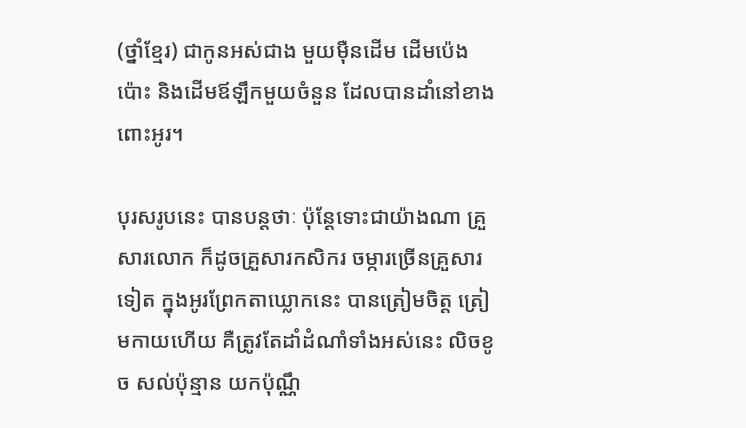(ថ្នាំខ្មែរ) ជាកូនអស់ជាង មួយម៉ឺនដើម ដើមប៉េងប៉ោះ និងដើមឪឡឹកមួយចំនួន ដែលបានដាំនៅខាងពោះអូរ។

បុរសរូបនេះ បានបន្តថាៈ ប៉ុន្តែទោះជាយ៉ាងណា គ្រួសារលោក ក៏ដូចគ្រួសារកសិករ ចម្ការច្រើនគ្រួសារទៀត ក្នុងអូរព្រែកតាឃ្លោកនេះ បានត្រៀមចិត្ត ត្រៀមកាយហើយ គឺត្រូវតែដាំដំណាំទាំងអស់នេះ លិចខូច សល់ប៉ុន្មាន យកប៉ុណ្ណឹ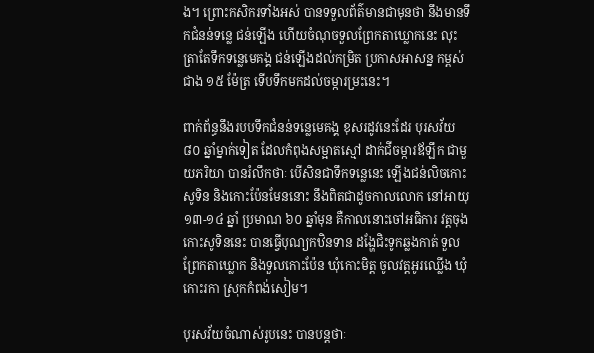ង។ ព្រោះកសិករទាំងអស់ បានទទួលព័ត៌មានជាមុនថា នឹងមានទឹកជំនន់ទន្លេ ជន់ឡើង ហើយចំណុចទួលព្រែកតាឃ្លោកនេះ លុះត្រាតែទឹកទន្លេមេគង្គ ជន់ឡើងដល់កម្រិត ប្រកាសអាសន្ន កម្ពស់ជាង ១៥ ម៉ែត្រ ទើបទឹកមកដល់ចម្ការម្រះនេះ។

ពាក់ព័ន្ធនឹងរបបទឹកជំនន់ទន្លេមេគង្គ ខុសរដូវនេះដែរ បុរសវ័យ ៨០ ឆ្នាំម្នាក់ទៀត ដែលកំពុងសម្អាតស្មៅ ដាក់ជីចម្ការឪឡឹក ជាមួយភរិយា បានរំលឹកថាៈ បើសិនជាទឹកទន្លេនេះ ឡើងជន់លិចកោះសូទិន និងកោះប៉ែនមែននោះ នឹងពិតជាដូចកាលលោក នៅអាយុ ១៣-១៤ ឆ្នាំ ប្រមាណ ៦០ ឆ្នាំមុន គឺកាលនោះចៅអធិការ វត្តចុងកោះសូទិននេះ បានធ្វើបុណ្យកឋិនទាន ដង្ហែជិះទូកឆ្លងកាត់ ទួលព្រែកតាឃ្លោក និងទួលកោះប៉ែន ឃុំកោះមិត្ត ចូលវត្តអូរឈ្លើង ឃុំកោះរកា ស្រុកកំពង់សៀម។

បុរសវ័យចំណាស់រូបនេះ បានបន្តថាៈ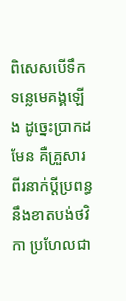ពិសេសបើទឹកទន្លេមេគង្គឡើង ដូច្នេះប្រាកដមែន គឺគ្រួសារពីរនាក់ប្តីប្រពន្ធ នឹងខាតបង់ថវិកា ប្រហែលជា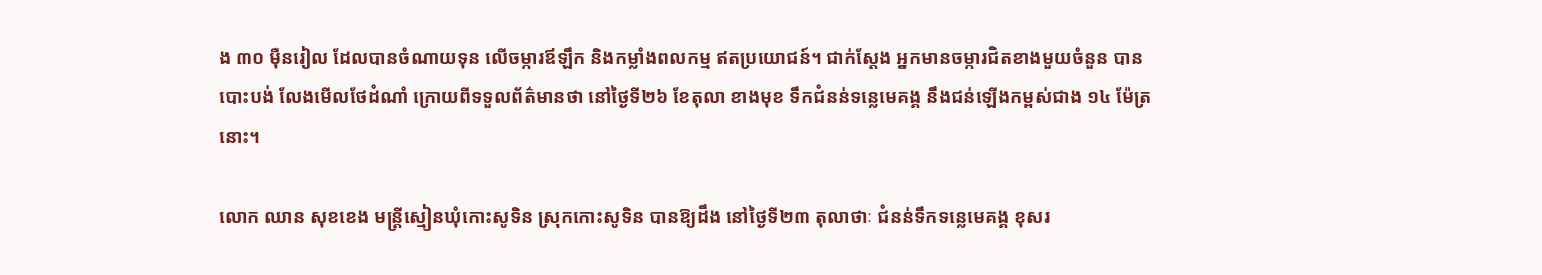ង ៣០ ម៉ឺនរៀល ដែលបានចំណាយទុន លើចម្ការឪឡឹក និងកម្លាំងពលកម្ម ឥតប្រយោជន៍។ ជាក់ស្តែង អ្នកមានចម្ការជិតខាងមួយចំនួន បានបោះបង់ លែងមើលថែដំណាំ ក្រោយពីទទួលព័ត៌មានថា នៅថ្ងៃទី២៦ ខែតុលា ខាងមុខ ទឹកជំនន់ទន្លេមេគង្គ នឹងជន់ឡើងកម្ពស់ជាង ១៤ ម៉ែត្រនោះ។

លោក ឈាន សុខខេង មន្ត្រីស្មៀនឃុំកោះសូទិន ស្រុកកោះសូទិន បានឱ្យដឹង នៅថ្ងៃទី២៣ តុលាថាៈ ជំនន់ទឹកទន្លេមេគង្គ ខុសរ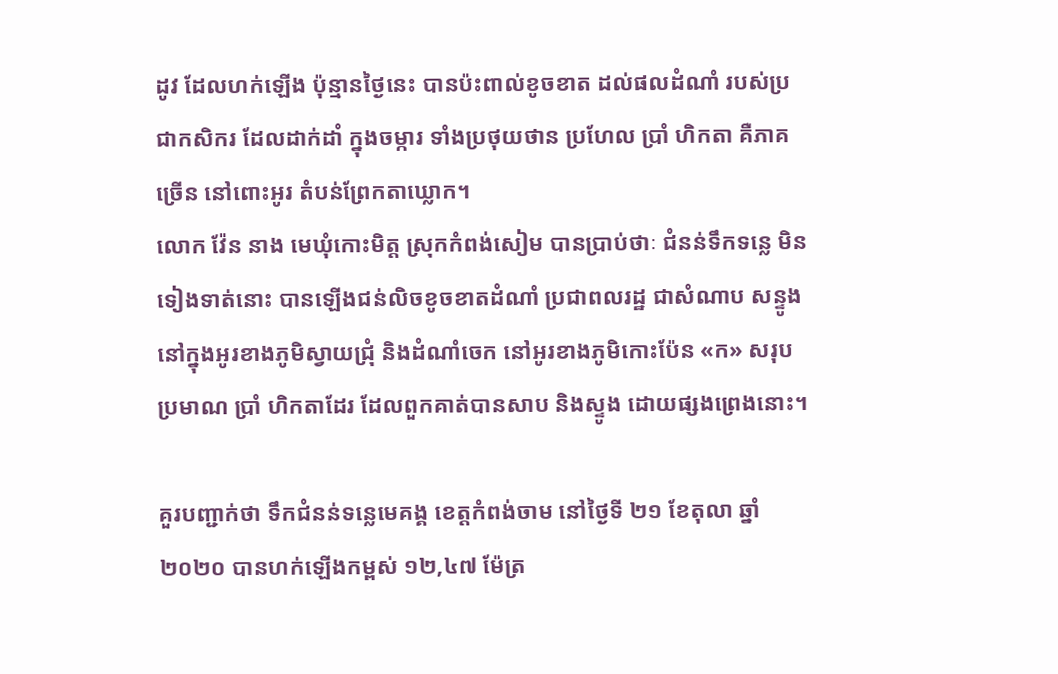ដូវ ដែលហក់ឡើង ប៉ុន្មានថ្ងៃនេះ បានប៉ះពាល់ខូចខាត ដល់ផលដំណាំ របស់ប្រជាកសិករ ដែលដាក់ដាំ ក្នុងចម្ការ ទាំងប្រថុយថាន ប្រហែល ប្រាំ ហិកតា គឺភាគច្រើន នៅពោះអូរ តំបន់ព្រែកតាឃ្លោក។
លោក វ៉ែន នាង មេឃុំកោះមិត្ត ស្រុកកំពង់សៀម បានប្រាប់ថាៈ ជំនន់ទឹកទន្លេ មិនទៀងទាត់នោះ បានឡើងជន់លិចខូចខាតដំណាំ ប្រជាពលរដ្ឋ ជាសំណាប សន្ទូង នៅក្នុងអូរខាងភូមិស្វាយជ្រុំ និងដំណាំចេក នៅអូរខាងភូមិកោះប៉ែន «ក» សរុបប្រមាណ ប្រាំ ហិកតាដែរ ដែលពួកគាត់បានសាប និងស្ទូង ដោយផ្សងព្រេងនោះ។

គួរបញ្ជាក់ថា ទឹកជំនន់ទន្លេមេគង្គ ខេត្តកំពង់ចាម នៅថ្ងៃទី ២១ ខែតុលា ឆ្នាំ២០២០ បានហក់ឡើងកម្ពស់ ១២,៤៧ ម៉ែត្រ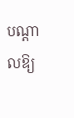បណ្តាលឱ្យ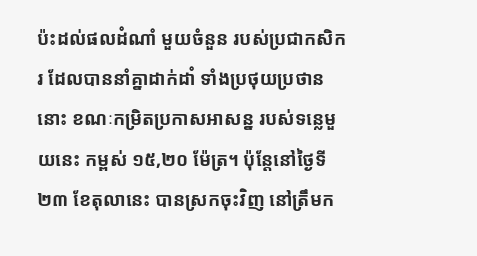ប៉ះដល់ផលដំណាំ មួយចំនួន របស់ប្រជាកសិករ ដែលបាននាំគ្នាដាក់ដាំ ទាំងប្រថុយប្រថាននោះ ខណៈកម្រិតប្រកាសអាសន្ន របស់ទន្លេមួយនេះ កម្ពស់ ១៥,២០ ម៉ែត្រ។ ប៉ុន្តែនៅថ្ងៃទី ២៣ ខែតុលានេះ បានស្រកចុះវិញ នៅត្រឹមក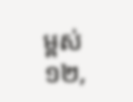ម្ពស់ ១២,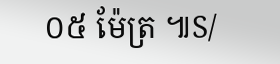០៥ ម៉ែត្រ ៕S/